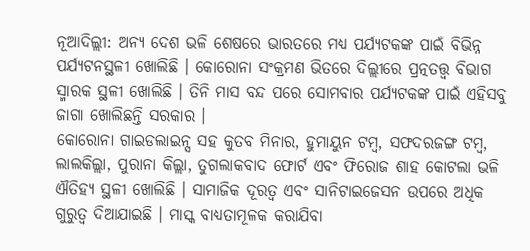ନୂଆଦିଲ୍ଲୀ: ଅନ୍ୟ ଦେଶ ଭଳି ଶେଷରେ ଭାରତରେ ମଧ୍ୟ ପର୍ଯ୍ୟଟକଙ୍କ ପାଇଁ ବିଭିନ୍ନ ପର୍ଯ୍ୟଟନସ୍ଥଳୀ ଖୋଲିଛି । କୋରୋନା ସଂକ୍ରମଣ ଭିତରେ ଦିଲ୍ଲୀରେ ପ୍ରତ୍ନତତ୍ତ୍ବ ବିଭାଗ ସ୍ମାରକ ସ୍ଥଳୀ ଖୋଲିଛି । ତିନି ମାସ ବନ୍ଦ ପରେ ସୋମବାର ପର୍ଯ୍ୟଟକଙ୍କ ପାଇଁ ଏହିସବୁ ଜାଗା ଖୋଲିଛନ୍ତି ସରକାର ।
କୋରୋନା ଗାଇଡଲାଇନ୍ସ ସହ କୁତବ ମିନାର, ହୁମାୟୁନ ଟମ୍ବ, ସଫଦରଜଙ୍ଗ ଟମ୍ବ, ଲାଲକିଲ୍ଲା, ପୁରାନା କିଲ୍ଲା, ତୁଗଲାକବାଦ ଫୋର୍ଟ ଏବଂ ଫିରୋଜ ଶାହ କୋଟଲା ଭଳି ଐତିହ୍ୟ ସ୍ଥଳୀ ଖୋଲିଛି । ସାମାଜିକ ଦୂରତ୍ବ ଏବଂ ସାନିଟାଇଜେସନ ଉପରେ ଅଧିକ ଗୁରୁତ୍ବ ଦିଆଯାଇଛି । ମାସ୍କ ବାଧ୍ୟତାମୂଳକ କରାଯିବା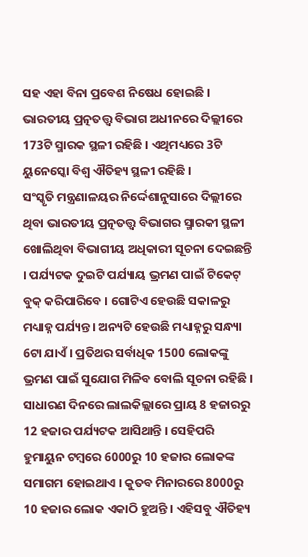ସହ ଏହା ବିନା ପ୍ରବେଶ ନିଷେଧ ହୋଇଛି । ଭାରତୀୟ ପ୍ରତ୍ନତତ୍ତ୍ବ ବିଭାଗ ଅଧୀନରେ ଦିଲ୍ଲୀରେ 173ଟି ସ୍ମାରକ ସ୍ଥଳୀ ରହିଛି । ଏଥିମଧ୍ୟରେ 3ଟି ୟୁନେସ୍କୋ ବିଶ୍ବ ଐତିହ୍ୟ ସ୍ଥଳୀ ରହିଛି ।
ସଂସ୍କୃତି ମନ୍ତ୍ରଣାଳୟର ନିର୍ଦ୍ଦେଶାନୁସାରେ ଦିଲ୍ଲୀରେ ଥିବା ଭାରତୀୟ ପ୍ରତ୍ନତତ୍ତ୍ବ ବିଭାଗର ସ୍ମାରକୀ ସ୍ଥଳୀ ଖୋଲିଥିବା ବିଭାଗୀୟ ଅଧିକାରୀ ସୂଚନା ଦେଇଛନ୍ତି । ପର୍ଯ୍ୟଟକ ଦୁଇଟି ପର୍ଯ୍ୟାୟ ଭ୍ରମଣ ପାଇଁ ଟିକେଟ୍ ବୁକ୍ କରିପାରିବେ । ଗୋଟିଏ ହେଉଛି ସକାଳରୁ ମଧ୍ୟାହ୍ନ ପର୍ଯ୍ୟନ୍ତ । ଅନ୍ୟଟି ହେଉଛି ମଧ୍ୟାହ୍ନରୁ ସନ୍ଧ୍ୟା 6ଟା ଯାଏଁ । ପ୍ରତିଥର ସର୍ବାଧିକ 1500 ଲୋକଙ୍କୁ ଭ୍ରମଣ ପାଇଁ ସୁଯୋଗ ମିଳିବ ବୋଲି ସୂଚନା ରହିଛି ।
ସାଧାରଣ ଦିନରେ ଲାଲକିଲ୍ଲାରେ ପ୍ରାୟ 8 ହଜାରରୁ 12 ହଜାର ପର୍ଯ୍ୟଟକ ଆସିଥାନ୍ତି । ସେହିପରି ହୁମାୟୁନ ଟମ୍ବରେ 6000ରୁ 10 ହଜାର ଲୋକଙ୍କ ସମାଗମ ହୋଇଥାଏ । କୁତବ ମିନାରରେ 8000ରୁ 10 ହଜାର ଲୋକ ଏକାଠି ହୁଅନ୍ତି । ଏହିସବୁ ଐତିହ୍ୟ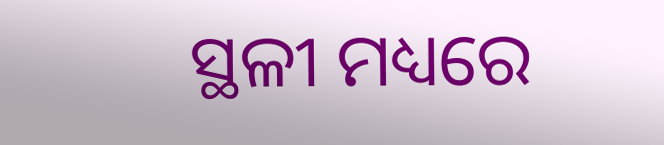ସ୍ଥଳୀ ମଧ୍ୟରେ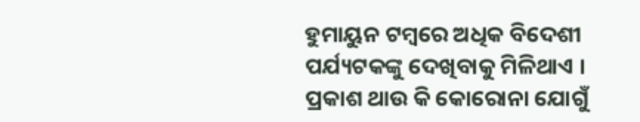ହୁମାୟୁନ ଟମ୍ବରେ ଅଧିକ ବିଦେଶୀ ପର୍ଯ୍ୟଟକଙ୍କୁ ଦେଖିବାକୁ ମିଳିଥାଏ । ପ୍ରକାଶ ଥାଉ କି କୋରୋନା ଯୋଗୁଁ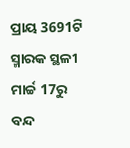ପ୍ରାୟ 3691ଟି ସ୍ମାରକ ସ୍ଥଳୀ ମାର୍ଚ୍ଚ 17ରୁ ବନ୍ଦ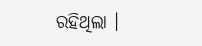ରହିଥିଲା ।